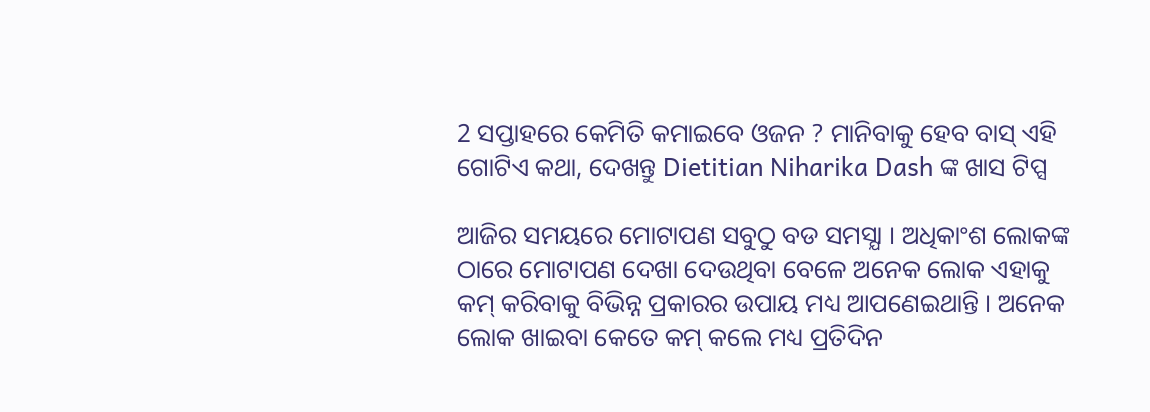2 ସପ୍ତାହରେ କେମିତି କମାଇବେ ଓଜନ ? ମାନିବାକୁ ହେବ ବାସ୍ ଏହି ଗୋଟିଏ କଥା, ଦେଖନ୍ତୁ Dietitian Niharika Dash ଙ୍କ ଖାସ ଟିପ୍ସ

ଆଜିର ସମୟରେ ମୋଟାପଣ ସବୁଠୁ ବଡ ସମସ୍ଯା । ଅଧିକାଂଶ ଲୋକଙ୍କ ଠାରେ ମୋଟାପଣ ଦେଖା ଦେଉଥିବା ବେଳେ ଅନେକ ଲୋକ ଏହାକୁ କମ୍ କରିବାକୁ ବିଭିନ୍ନ ପ୍ରକାରର ଉପାୟ ମଧ୍ୟ ଆପଣେଇଥାନ୍ତି । ଅନେକ ଲୋକ ଖାଇବା କେତେ କମ୍ କଲେ ମଧ୍ୟ ପ୍ରତିଦିନ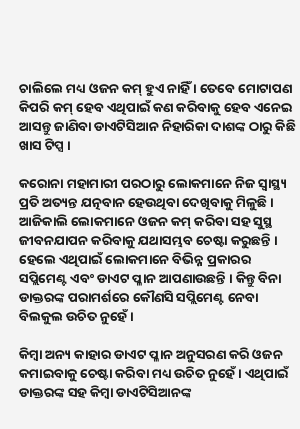ଚାଲିଲେ ମଧ୍ୟ ଓଜନ କମ୍ ହୁଏ ନାହିଁ । ତେବେ ମୋଟାପଣ କିପରି କମ୍ ହେବ ଏଥିପାଇଁ କଣ କରିବାକୁ ହେବ ଏନେଇ ଆସନ୍ତୁ ଜାଣିବା ଡାଏଟିସିଆନ ନିହାରିକା ଦାଶଙ୍କ ଠାରୁ କିଛି ଖାସ ଟିପ୍ସ ।

କରୋନା ମହାମାରୀ ପରଠାରୁ ଲୋକମାନେ ନିଜ ସ୍ୱାସ୍ଥ୍ୟ ପ୍ରତି ଅତ୍ୟନ୍ତ ଯତ୍ନବାନ ହେଉଥିବା ଦେଖିବାକୁ ମିଳୁଛି । ଆଜିକାଲି ଲୋକମାନେ ଓଜନ କମ୍ କରିବା ସହ ସୁସ୍ଥ ଜୀବନଯାପନ କରିବାକୁ ଯଥାସମ୍ଭବ ଚେଷ୍ଟା କରୁଛନ୍ତି । ହେଲେ ଏଥିପାଇଁ ଲୋକମାନେ ବିଭିନ୍ନ ପ୍ରକାରର ସପ୍ଲିମେଣ୍ଟ ଏବଂ ଡାଏଟ ପ୍ଳାନ ଆପଣାଉଛନ୍ତି । କିନ୍ତୁ ବିନା ଡାକ୍ତରଙ୍କ ପରାମର୍ଶରେ କୌଣସି ସପ୍ଲିମେଣ୍ଟ ନେବା ବିଲକୁଲ ଉଚିତ ନୁହେଁ ।

କିମ୍ବା ଅନ୍ୟ କାହାର ଡାଏଟ ପ୍ଳାନ ଅନୁସରଣ କରି ଓଜନ କମାଇବାକୁ ଚେଷ୍ଟା କରିବା ମଧ୍ୟ ଉଚିତ ନୁହେଁ । ଏଥିପାଇଁ ଡାକ୍ତରଙ୍କ ସହ କିମ୍ବା ଡାଏଟିସିଆନଙ୍କ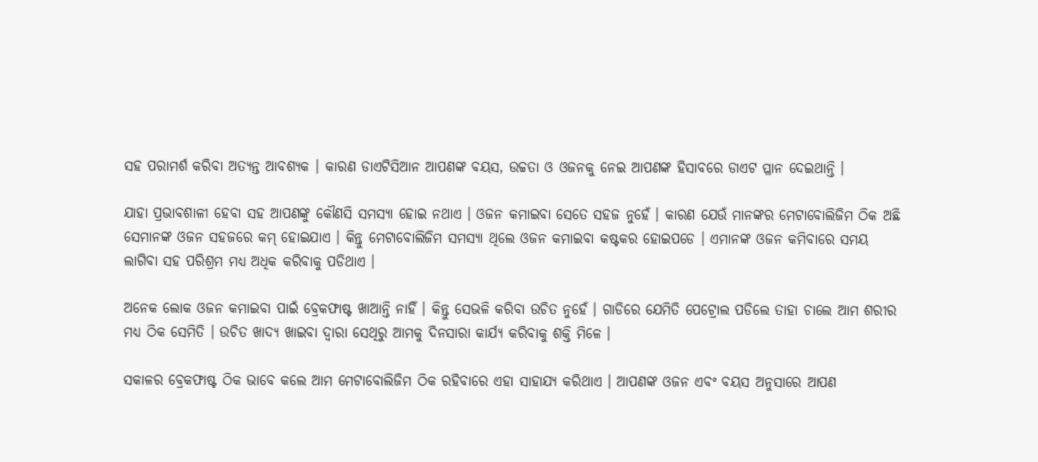ସହ ପରାମର୍ଶ କରିବା ଅତ୍ୟନ୍ତ ଆବଶ୍ୟକ । କାରଣ ଡାଏଟିସିଆନ ଆପଣଙ୍କ ବୟସ, ଉଚ୍ଚତା ଓ ଓଜନକୁ ନେଇ ଆପଣଙ୍କ ହିସାବରେ ଡାଏଟ ପ୍ଳାନ ଦେଇଥାନ୍ତି ।

ଯାହା ପ୍ରଭାବଶାଳୀ ହେବା ସହ ଆପଣଙ୍କୁ କୌଣସି ସମସ୍ଯା ହୋଇ ନଥାଏ । ଓଜନ କମାଇବା ସେତେ ସହଜ ନୁହେଁ । କାରଣ ଯେଉଁ ମାନଙ୍କର ମେଟାବୋଲିଜିମ ଠିକ ଅଛି ସେମାନଙ୍କ ଓଜନ ସହଜରେ କମ୍ ହୋଇଯାଏ । କିନ୍ତୁ ମେଟାବୋଲିଜିମ ସମସ୍ଯା ଥିଲେ ଓଜନ କମାଇବା କଷ୍ଟକର ହୋଇପଡେ । ଏମାନଙ୍କ ଓଜନ କମିବାରେ ସମୟ ଲାଗିବା ସହ ପରିଶ୍ରମ ମଧ୍ୟ ଅଧିକ କରିବାକୁ ପଡିଥାଏ ।

ଅନେକ ଲୋକ ଓଜନ କମାଇବା ପାଇଁ ବ୍ରେକଫାଷ୍ଟ ଖାଆନ୍ତି ନାହିଁ । କିନ୍ତୁ ସେଭଳି କରିବା ଉଚିତ ନୁହେଁ । ଗାଡିରେ ଯେମିତି ପେଟ୍ରୋଲ ପଡିଲେ ତାହା ଚାଲେ ଆମ ଶରୀର ମଧ୍ୟ ଠିକ ସେମିତି । ଉଚିତ ଖାଦ୍ୟ ଖାଇବା ଦ୍ଵାରା ସେଥିରୁ ଆମକୁ ଦିନସାରା କାର୍ଯ୍ୟ କରିବାକୁ ଶକ୍ତି ମିଳେ ।

ସକାଳର ବ୍ରେକଫାଷ୍ଟ ଠିକ ଭାବେ କଲେ ଆମ ମେଟାବୋଲିଜିମ ଠିକ ରହିବାରେ ଏହା ସାହାଯ୍ୟ କରିଥାଏ । ଆପଣଙ୍କ ଓଜନ ଏବଂ ବୟସ ଅନୁସାରେ ଆପଣ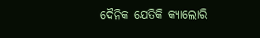ଦୈନିକ ଯେତିକି କ୍ୟାଲୋରି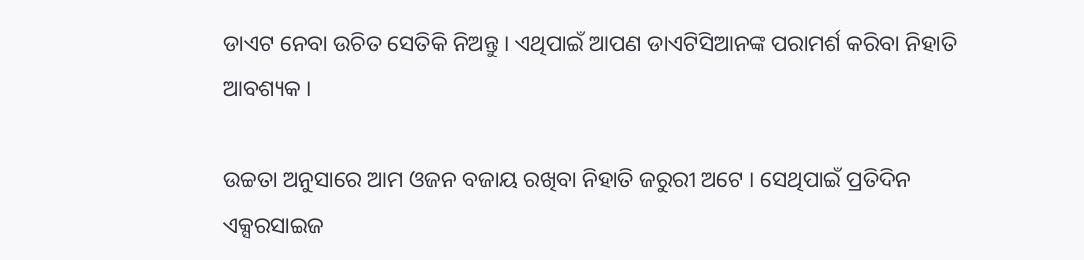ଡାଏଟ ନେବା ଉଚିତ ସେତିକି ନିଅନ୍ତୁ । ଏଥିପାଇଁ ଆପଣ ଡାଏଟିସିଆନଙ୍କ ପରାମର୍ଶ କରିବା ନିହାତି ଆବଶ୍ୟକ ।

ଉଚ୍ଚତା ଅନୁସାରେ ଆମ ଓଜନ ବଜାୟ ରଖିବା ନିହାତି ଜରୁରୀ ଅଟେ । ସେଥିପାଇଁ ପ୍ରତିଦିନ ଏକ୍ସରସାଇଜ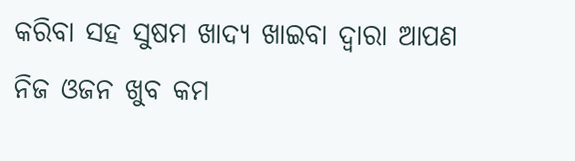କରିବା ସହ ସୁଷମ ଖାଦ୍ଯ ଖାଇବା ଦ୍ଵାରା ଆପଣ ନିଜ ଓଜନ ଖୁବ କମ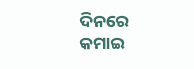ଦିନରେ କମାଇ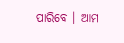ପାରିବେ । ଆମ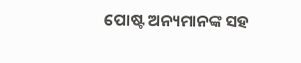ପୋଷ୍ଟ ଅନ୍ୟମାନଙ୍କ ସହ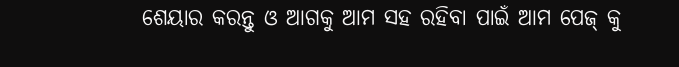ଶେୟାର କରନ୍ତୁ ଓ ଆଗକୁ ଆମ ସହ ରହିବା ପାଇଁ ଆମ ପେଜ୍ କୁ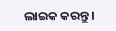ଲାଇକ କରନ୍ତୁ ।